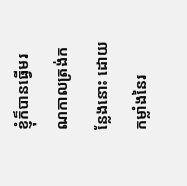ខ្ញុំក៏បានធ្វើមរណកាលត្រង់កន្លែងនោះ ដោយកម្លាំងនៃរ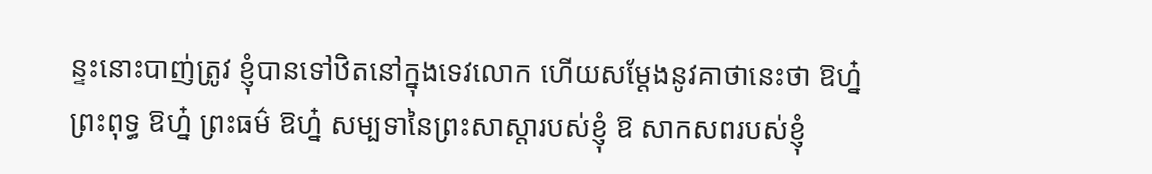ន្ទះនោះបាញ់ត្រូវ ខ្ញុំបានទៅឋិតនៅក្នុងទេវលោក ហើយសម្តែងនូវគាថានេះថា ឱហ្ន៎ ព្រះពុទ្ធ ឱហ្ន៎ ព្រះធម៌ ឱហ្ន៎ សម្បទានៃព្រះសាស្តារបស់ខ្ញុំ ឱ សាកសពរបស់ខ្ញុំ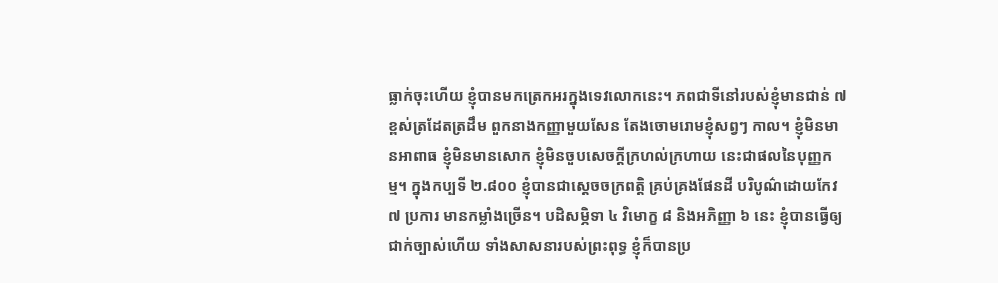ធ្លាក់ចុះហើយ ខ្ញុំបានមកត្រេកអរក្នុងទេវលោកនេះ។ ភពជាទីនៅរបស់ខ្ញុំមានជាន់ ៧ ខ្ពស់ត្រដែតត្រដឹម ពួកនាងកញ្ញាមួយសែន តែងចោមរោមខ្ញុំសព្វៗ កាល។ ខ្ញុំមិនមានអាពាធ ខ្ញុំមិនមានសោក ខ្ញុំមិនចួបសេចក្តីក្រហល់ក្រហាយ នេះជាផលនៃបុញ្ញកម្ម។ ក្នុងកប្បទី ២.៨០០ ខ្ញុំបានជាស្តេចចក្រពត្តិ គ្រប់គ្រងផែនដី បរិបូណ៌ដោយកែវ ៧ ប្រការ មានកម្លាំងច្រើន។ បដិសម្ភិទា ៤ វិមោក្ខ ៨ និងអភិញ្ញា ៦ នេះ ខ្ញុំបានធ្វើឲ្យជាក់ច្បាស់ហើយ ទាំងសាសនារបស់ព្រះពុទ្ធ ខ្ញុំក៏បានប្រ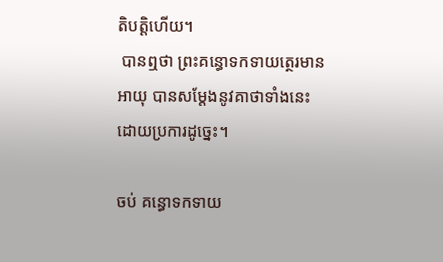តិបត្តិហើយ។
 បានឮថា ព្រះគន្ធោទកទាយត្ថេរមានអាយុ បានសម្តែងនូវគាថាទាំងនេះ ដោយប្រការដូច្នេះ។

ចប់ គន្ធោទកទាយ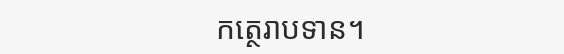កត្ថេរាបទាន។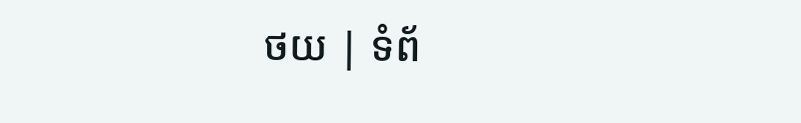ថយ | ទំព័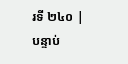រទី ២៤០ | បន្ទាប់